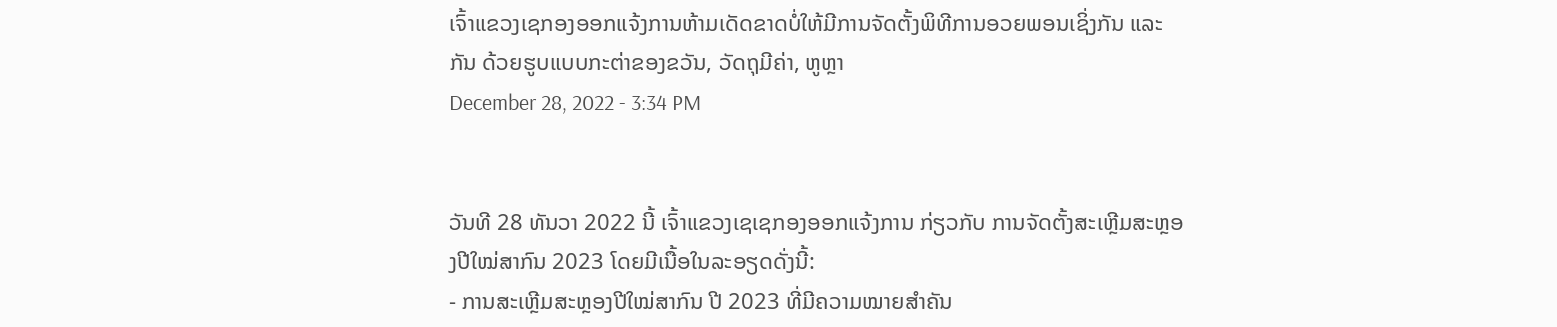ເຈົ້າແຂວງເຊກອງອອກແຈ້ງການຫ້າມເດັດຂາດບໍ່ໃຫ້ມີການຈັດຕັ້ງພິທີການອວຍພອນເຊິ່ງກັນ ແລະ ກັນ ດ້ວຍຮູບແບບກະຕ່າຂອງຂວັນ, ວັດຖຸມີຄ່າ, ຫູຫຼາ
December 28, 2022 - 3:34 PM


ວັນທີ 28 ທັນວາ 2022 ນີ້ ເຈົ້າແຂວງເຊເຊກອງອອກແຈ້ງການ ກ່ຽວກັບ ການຈັດຕັ້ງສະເຫຼີມສະຫຼອງປີໃໝ່ສາກົນ 2023 ໂດຍມີເນື້ອໃນລະອຽດດັ່ງນີ້:
- ການສະເຫຼີມສະຫຼອງປີໃໝ່ສາກົນ ປີ 2023 ທີ່ມີຄວາມໝາຍສໍາຄັນ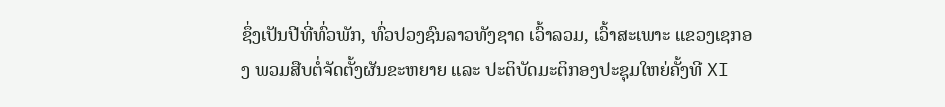ຊຶ່ງເປັນປີທີ່ທົ່ວພັກ, ທົ່ວປວງຊົນລາວທັງຊາດ ເວົ້າລວມ, ເວົ້າສະເພາະ ແຂວງເຊກອງ ພວມສືບຕໍ່ຈັດຕັ້ງຜັນຂະຫຍາຍ ແລະ ປະຕິບັດມະຕິກອງປະຊຸມໃຫຍ່ຄັ້ງທີ XI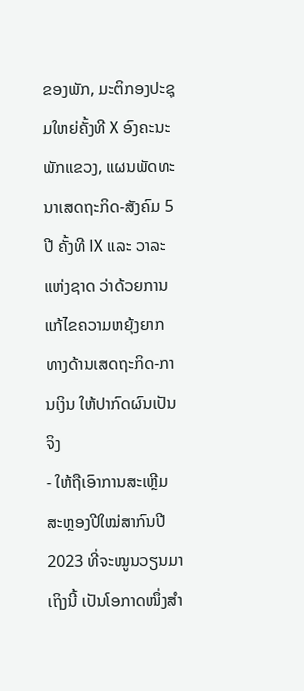ຂອງພັກ, ມະຕິກອງປະຊຸມໃຫຍ່ຄັ້ງທີ X ອົງຄະນະພັກແຂວງ, ແຜນພັດທະນາເສດຖະກິດ-ສັງຄົມ 5 ປີ ຄັ້ງທີ IX ແລະ ວາລະແຫ່ງຊາດ ວ່າດ້ວຍການແກ້ໄຂຄວາມຫຍຸ້ງຍາກທາງດ້ານເສດຖະກິດ-ການເງິນ ໃຫ້ປາກົດຜົນເປັນຈິງ
- ໃຫ້ຖືເອົາການສະເຫຼີມສະຫຼອງປີໃໝ່ສາກົນປີ 2023 ທີ່ຈະໝູນວຽນມາເຖິງນີ້ ເປັນໂອກາດໜຶ່ງສໍາ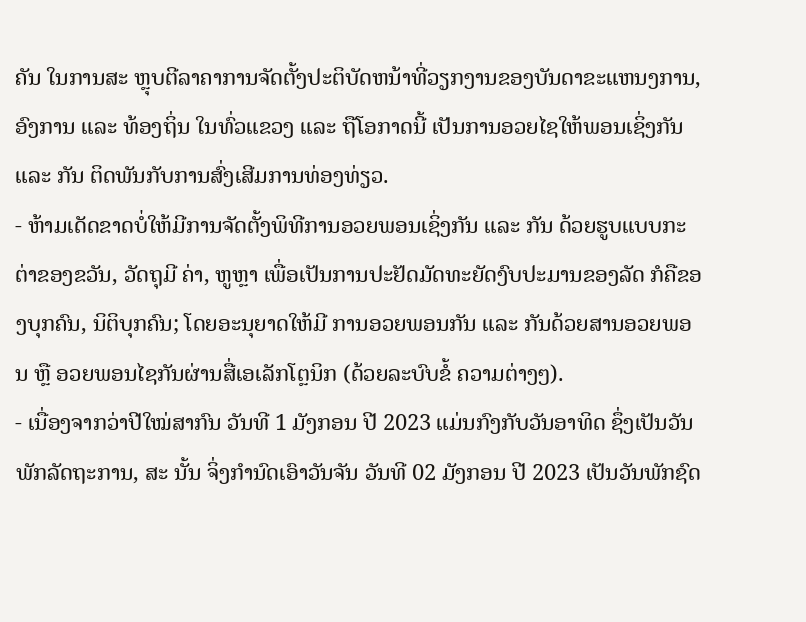ຄັນ ໃນການສະ ຫຼຸບຕີລາຄາການຈັດຕັ້ງປະຕິບັດຫນ້າທີ່ວຽກງານຂອງບັນດາຂະແຫນງການ, ອົງການ ແລະ ທ້ອງຖິ່ນ ໃນທົ່ວແຂວງ ແລະ ຖືໂອກາດນີ້ ເປັນການອວຍໄຊໃຫ້ພອນເຊິ່ງກັນ ແລະ ກັນ ຕິດພັນກັບການສົ່ງເສີມການທ່ອງທ່ຽວ.
- ຫ້າມເດັດຂາດບໍ່ໃຫ້ມີການຈັດຕັ້ງພິທີການອວຍພອນເຊິ່ງກັນ ແລະ ກັນ ດ້ວຍຮູບແບບກະຕ່າຂອງຂວັນ, ວັດຖຸມີ ຄ່າ, ຫູຫຼາ ເພື່ອເປັນການປະຢັດມັດທະຍັດງົບປະມານຂອງລັດ ກໍຄືຂອງບຸກຄົນ, ນິຕິບຸກຄົນ; ໂດຍອະນຸຍາດໃຫ້ມີ ການອວຍພອນກັນ ແລະ ກັນດ້ວຍສານອວຍພອນ ຫຼື ອວຍພອນໄຊກັນຜ່ານສື່ເອເລັກໂຕຼນິກ (ດ້ວຍລະບົບຂໍ້ ຄວາມຕ່າງໆ).
- ເນື່ອງຈາກວ່າປີໃໝ່ສາກົນ ວັນທີ 1 ມັງກອນ ປີ 2023 ແມ່ນກົງກັບວັນອາທິດ ຊຶ່ງເປັນວັນພັກລັດຖະການ, ສະ ນັ້ນ ຈິ່ງກໍານົດເອົາວັນຈັນ ວັນທີ 02 ມັງກອນ ປີ 2023 ເປັນວັນພັກຊົດ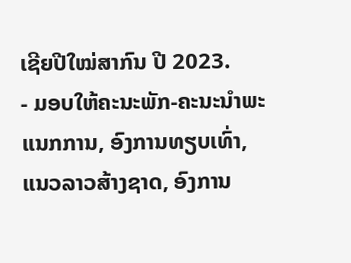ເຊີຍປີໃໝ່ສາກົນ ປີ 2023.
- ມອບໃຫ້ຄະນະພັກ-ຄະນະນໍາພະແນກການ, ອົງການທຽບເທົ່າ, ແນວລາວສ້າງຊາດ, ອົງການ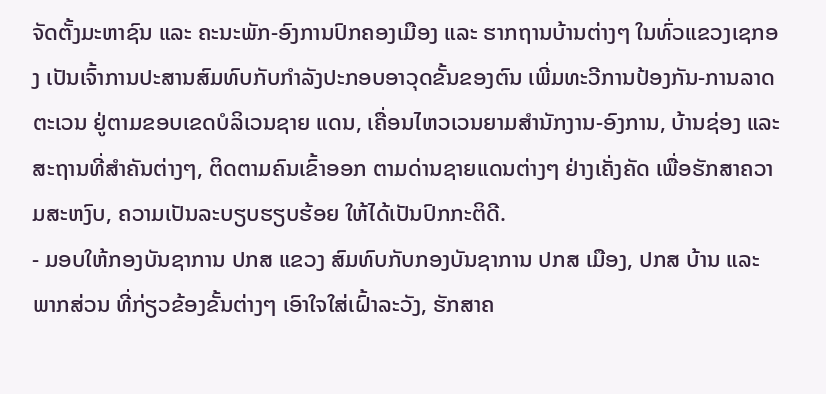ຈັດຕັ້ງມະຫາຊົນ ແລະ ຄະນະພັກ-ອົງການປົກຄອງເມືອງ ແລະ ຮາກຖານບ້ານຕ່າງໆ ໃນທົ່ວແຂວງເຊກອງ ເປັນເຈົ້າການປະສານສົມທົບກັບກໍາລັງປະກອບອາວຸດຂັ້ນຂອງຕົນ ເພີ່ມທະວີການປ້ອງກັນ-ການລາດຕະເວນ ຢູ່ຕາມຂອບເຂດບໍລິເວນຊາຍ ແດນ, ເຄື່ອນໄຫວເວນຍາມສໍານັກງານ-ອົງການ, ບ້ານຊ່ອງ ແລະ ສະຖານທີ່ສໍາຄັນຕ່າງໆ, ຕິດຕາມຄົນເຂົ້າອອກ ຕາມດ່ານຊາຍແດນຕ່າງໆ ຢ່າງເຄັ່ງຄັດ ເພື່ອຮັກສາຄວາມສະຫງົບ, ຄວາມເປັນລະບຽບຮຽບຮ້ອຍ ໃຫ້ໄດ້ເປັນປົກກະຕິດີ.
- ມອບໃຫ້ກອງບັນຊາການ ປກສ ແຂວງ ສົມທົບກັບກອງບັນຊາການ ປກສ ເມືອງ, ປກສ ບ້ານ ແລະ ພາກສ່ວນ ທີ່ກ່ຽວຂ້ອງຂັ້ນຕ່າງໆ ເອົາໃຈໃສ່ເຝົ້າລະວັງ, ຮັກສາຄ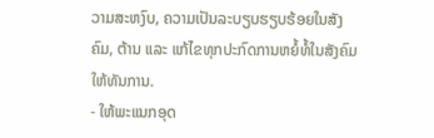ວາມສະຫງົບ, ຄວາມເປັນລະບຽບຮຽບຮ້ອຍໃນສັງຄົມ, ຕ້ານ ແລະ ແກ້ໄຂທຸກປະກົດການຫຍໍ້ທໍ້ໃນສັງຄົມໃຫ້ທັນການ.
- ໃຫ້ພະແນກອຸດ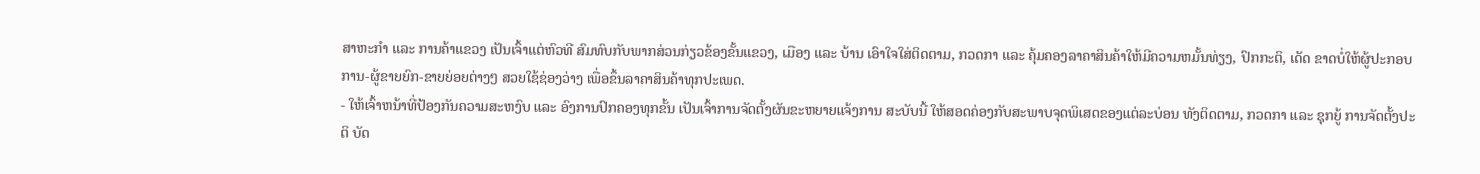ສາຫະກໍາ ແລະ ການຄ້າແຂວງ ເປັນເຈົ້າແຕ່ຫົວທີ ສົມທົບກັບພາກສ່ວນກ່ຽວຂ້ອງຂັ້ນແຂວງ, ເມືອງ ແລະ ບ້ານ ເອົາໃຈໃສ່ຕິດຕາມ, ກວດກາ ແລະ ຄຸ້ມຄອງລາຄາສິນຄ້າໃຫ້ມີຄວາມຫມັ້ນທ່ຽງ, ປົກກະຕິ, ເດັດ ຂາດບໍ່ໃຫ້ຜູ້ປະກອບການ-ຜູ້ຂາຍຍົກ-ຂາຍຍ່ອຍຕ່າງໆ ສວຍໃຊ້ຊ່ອງວ່າງ ເພື່ອຂຶ້ນລາຄາສິນຄ້າທຸກປະເພດ.
- ໃຫ້ເຈົ້າຫນ້າທີ່ປ້ອງກັນຄວາມສະຫງົບ ແລະ ອົງການປົກຄອງທຸກຂັ້ນ ເປັນເຈົ້າການຈັດຕັ້ງຜັນຂະຫຍາຍແຈ້ງການ ສະບັບນີ້ ໃຫ້ສອດຄ່ອງກັບສະພາບຈຸດພິເສດຂອງແຕ່ລະບ່ອນ ທັງຕິດຕາມ, ກວດກາ ແລະ ຊຸກຍູ້ ການຈັດຕັ້ງປະຕິ ບັດ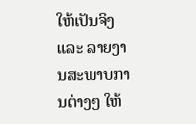ໃຫ້ເປັນຈິງ ແລະ ລາຍງານສະພາບການຕ່າງໆ ໃຫ້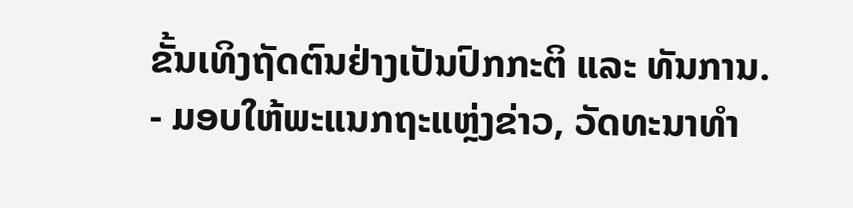ຂັ້ນເທິງຖັດຕົນຢ່າງເປັນປົກກະຕິ ແລະ ທັນການ.
- ມອບໃຫ້ພະແນກຖະແຫຼ່ງຂ່າວ, ວັດທະນາທໍາ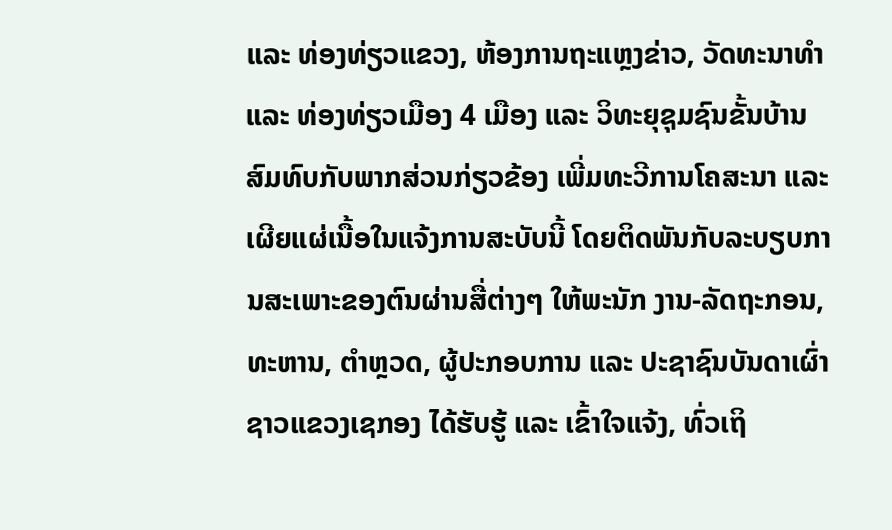ແລະ ທ່ອງທ່ຽວແຂວງ, ຫ້ອງການຖະແຫຼງຂ່າວ, ວັດທະນາທໍາ ແລະ ທ່ອງທ່ຽວເມືອງ 4 ເມືອງ ແລະ ວິທະຍຸຊຸມຊົນຂັ້ນບ້ານ ສົມທົບກັບພາກສ່ວນກ່ຽວຂ້ອງ ເພີ່ມທະວີການໂຄສະນາ ແລະ ເຜີຍແຜ່ເນື້ອໃນແຈ້ງການສະບັບນີ້ ໂດຍຕິດພັນກັບລະບຽບການສະເພາະຂອງຕົນຜ່ານສື່ຕ່າງໆ ໃຫ້ພະນັກ ງານ-ລັດຖະກອນ, ທະຫານ, ຕໍາຫຼວດ, ຜູ້ປະກອບການ ແລະ ປະຊາຊົນບັນດາເຜົ່າຊາວແຂວງເຊກອງ ໄດ້ຮັບຮູ້ ແລະ ເຂົ້າໃຈແຈ້ງ, ທົ່ວເຖິ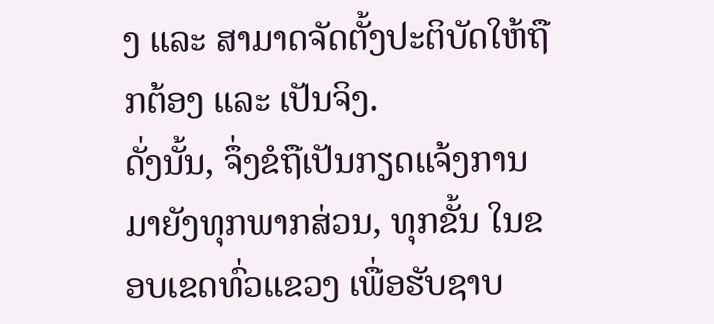ງ ແລະ ສາມາດຈັດຕັ້ງປະຕິບັດໃຫ້ຖືກຕ້ອງ ແລະ ເປັນຈິງ.
ດັ່ງນັ້ນ, ຈຶ່ງຂໍຖືເປັນກຽດແຈ້ງການມາຍັງທຸກພາກສ່ວນ, ທຸກຂັ້ນ ໃນຂອບເຂດທົ່ວແຂວງ ເພື່ອຮັບຊາບ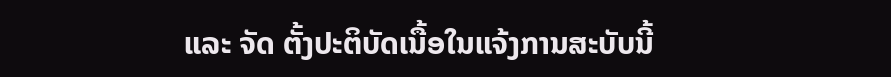ແລະ ຈັດ ຕັ້ງປະຕິບັດເນື້ອໃນແຈ້ງການສະບັບນີ້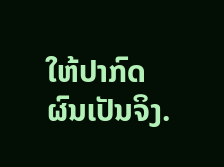ໃຫ້ປາກົດຜົນເປັນຈິງ.